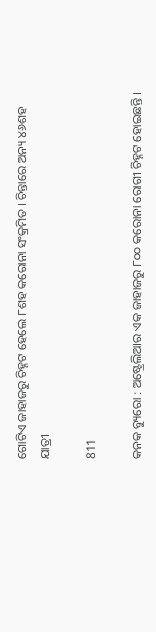ଗୋଟିଏ ଜାହାଜରୁ ଚିହ୍ନଟ ହେଲେ ୮ଶହ କରୋନା ସଂକ୍ରମିତ । ଚିନ୍ତାରେ ଅନ୍ୟ ୪୬ଶହ ଯାତ୍ରୀ

811

କନକ ବ୍ୟୁରୋ : ଅଷ୍ଟ୍ରେଲିଆର ଏକ ଜାହାଜରୁ ୮୦୦ କରୋନା ରୋଗୀ ଚିହ୍ନଟ ହୋଇଛନ୍ତି ।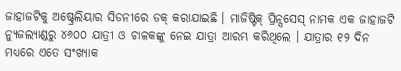ଜାହାଜଟିକୁ ଅଷ୍ଟ୍ରେଲିୟାର ସିଡନୀରେ ଡକ୍ କରାଯାଇଛି । ମାଜିଷ୍ଟିକ୍ ପ୍ରିନ୍ସସେସ୍ ନାମକ ଏକ ଜାହାଜଟି ନ୍ୟୁଜଲ୍ୟାଣ୍ଡରୁ ୪୬୦୦ ଯାତ୍ରୀ ଓ ଚାଳକଙ୍କୁ ନେଇ ଯାତ୍ରା ଆରମ୍ଭ କରିଥିଲେ । ଯାତ୍ରାର ୧୨ ଦିନ ମଧ୍ୟରେ ଏତେ ସଂଖ୍ୟାକ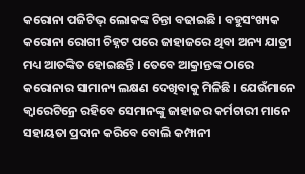କରୋନା ପଜିଟିଭ୍ ଲୋକଙ୍କ ଚିନ୍ତା ବଢାଇଛି । ବହୁସଂଖ୍ୟକ କରୋନା ରୋଗୀ ଚିହ୍ନଟ ପରେ ଜାହାଜରେ ଥିବା ଅନ୍ୟ ଯାତ୍ରୀ ମଧ୍ୟ ଆତଙ୍କିତ ହୋଇଛନ୍ତି । ତେବେ ଆକ୍ରାନ୍ତଙ୍କ ଠାରେ କରୋନାର ସାମାନ୍ୟ ଲକ୍ଷଣ ଦେଖିବାକୁ ମିଳିଛି । ଯେଉଁମାନେ କ୍ୱାରେଟିନ୍ରେ ରହିବେ ସେମାନଙ୍କୁ ଜାହାଜର କର୍ମଚାରୀ ମାନେ ସହାୟତା ପ୍ରଦାନ କରିବେ ବୋଲି କମ୍ପାନୀ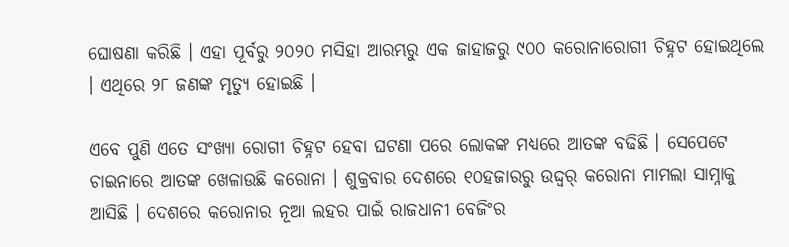ଘୋଷଣା କରିଛି । ଏହା ପୂର୍ବରୁ ୨୦୨୦ ମସିହା ଆରମ୍ଭରୁ ଏକ ଜାହାଜରୁ ୯୦୦ କରୋନାରୋଗୀ ଚିହ୍ନଟ ହୋଇଥିଲେ । ଏଥିରେ ୨୮ ଜଣଙ୍କ ମୃତ୍ୟୁ ହୋଇଛି ।

ଏବେ ପୁଣି ଏତେ ସଂଖ୍ୟା ରୋଗୀ ଚିହ୍ନଟ ହେବା ଘଟଣା ପରେ ଲୋକଙ୍କ ମଧ୍ୟରେ ଆତଙ୍କ ବଢିଛି । ସେପେଟେ ଚାଇନାରେ ଆତଙ୍କ ଖେଳାଉଛି କରୋନା । ଶୁକ୍ରବାର ଦେଶରେ ୧୦ହଜାରରୁ ଉଦ୍ଦ୍ୱର୍ କରୋନା ମାମଲା ସାମ୍ନାକୁ ଆସିଛି । ଦେଶରେ କରୋନାର ନୂଆ ଲହର ପାଇଁ ରାଜଧାନୀ ବେଜିଂର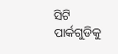ସିଟି ପାର୍କଗୁଡିକୁ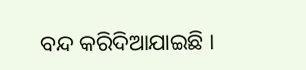ବନ୍ଦ କରିଦିଆଯାଇଛି ।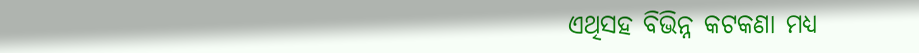ଏଥିସହ ବିଭିନ୍ନ କଟକଣା ମଧ୍ୟ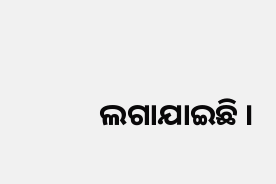ଲଗାଯାଇଛି ।